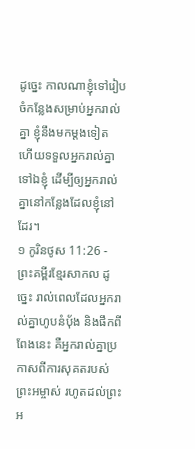ដូច្នេះ កាលណាខ្ញុំទៅរៀបចំកន្លែងសម្រាប់អ្នករាល់គ្នា ខ្ញុំនឹងមកម្ដងទៀត ហើយទទួលអ្នករាល់គ្នាទៅឯខ្ញុំ ដើម្បីឲ្យអ្នករាល់គ្នានៅកន្លែងដែលខ្ញុំនៅដែរ។
១ កូរិនថូស 11:26 - ព្រះគម្ពីរខ្មែរសាកល ដូច្នេះ រាល់ពេលដែលអ្នករាល់គ្នាហូបនំប៉័ង និងផឹកពីពែងនេះ គឺអ្នករាល់គ្នាប្រកាសពីការសុគតរបស់ព្រះអម្ចាស់ រហូតដល់ព្រះអ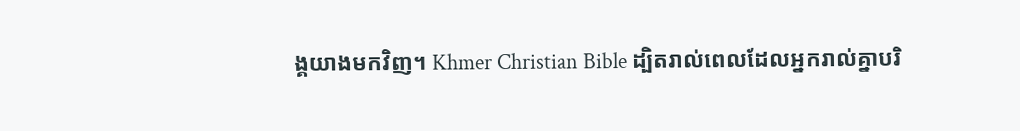ង្គយាងមកវិញ។ Khmer Christian Bible ដ្បិតរាល់ពេលដែលអ្នករាល់គ្នាបរិ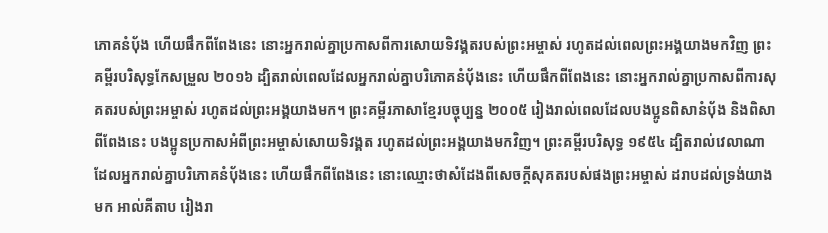ភោគនំប៉័ង ហើយផឹកពីពែងនេះ នោះអ្នករាល់គ្នាប្រកាសពីការសោយទិវង្គតរបស់ព្រះអម្ចាស់ រហូតដល់ពេលព្រះអង្គយាងមកវិញ ព្រះគម្ពីរបរិសុទ្ធកែសម្រួល ២០១៦ ដ្បិតរាល់ពេលដែលអ្នករាល់គ្នាបរិភោគនំបុ័ងនេះ ហើយផឹកពីពែងនេះ នោះអ្នករាល់គ្នាប្រកាសពីការសុគតរបស់ព្រះអម្ចាស់ រហូតដល់ព្រះអង្គយាងមក។ ព្រះគម្ពីរភាសាខ្មែរបច្ចុប្បន្ន ២០០៥ រៀងរាល់ពេលដែលបងប្អូនពិសានំប៉័ង និងពិសាពីពែងនេះ បងប្អូនប្រកាសអំពីព្រះអម្ចាស់សោយទិវង្គត រហូតដល់ព្រះអង្គយាងមកវិញ។ ព្រះគម្ពីរបរិសុទ្ធ ១៩៥៤ ដ្បិតរាល់វេលាណា ដែលអ្នករាល់គ្នាបរិភោគនំបុ័ងនេះ ហើយផឹកពីពែងនេះ នោះឈ្មោះថាសំដែងពីសេចក្ដីសុគតរបស់ផងព្រះអម្ចាស់ ដរាបដល់ទ្រង់យាងមក អាល់គីតាប រៀងរា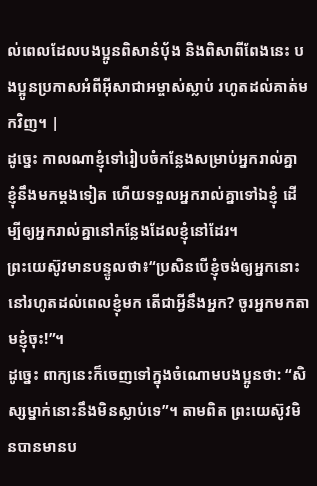ល់ពេលដែលបងប្អូនពិសានំបុ័ង និងពិសាពីពែងនេះ បងប្អូនប្រកាសអំពីអ៊ីសាជាអម្ចាស់ស្លាប់ រហូតដល់គាត់មកវិញ។ |
ដូច្នេះ កាលណាខ្ញុំទៅរៀបចំកន្លែងសម្រាប់អ្នករាល់គ្នា ខ្ញុំនឹងមកម្ដងទៀត ហើយទទួលអ្នករាល់គ្នាទៅឯខ្ញុំ ដើម្បីឲ្យអ្នករាល់គ្នានៅកន្លែងដែលខ្ញុំនៅដែរ។
ព្រះយេស៊ូវមានបន្ទូលថា៖“ប្រសិនបើខ្ញុំចង់ឲ្យអ្នកនោះនៅរហូតដល់ពេលខ្ញុំមក តើជាអ្វីនឹងអ្នក? ចូរអ្នកមកតាមខ្ញុំចុះ!”។
ដូច្នេះ ពាក្យនេះក៏ចេញទៅក្នុងចំណោមបងប្អូនថា: “សិស្សម្នាក់នោះនឹងមិនស្លាប់ទេ”។ តាមពិត ព្រះយេស៊ូវមិនបានមានប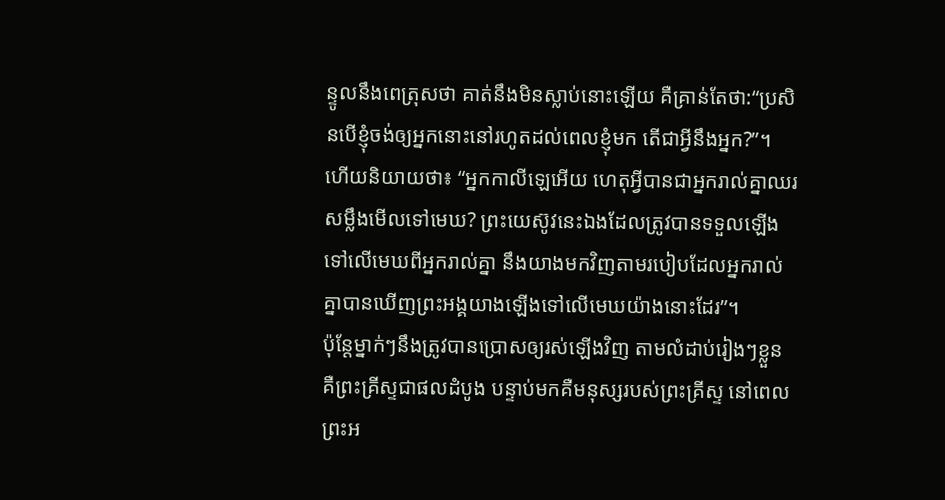ន្ទូលនឹងពេត្រុសថា គាត់នឹងមិនស្លាប់នោះឡើយ គឺគ្រាន់តែថា:“ប្រសិនបើខ្ញុំចង់ឲ្យអ្នកនោះនៅរហូតដល់ពេលខ្ញុំមក តើជាអ្វីនឹងអ្នក?”។
ហើយនិយាយថា៖ “អ្នកកាលីឡេអើយ ហេតុអ្វីបានជាអ្នករាល់គ្នាឈរសម្លឹងមើលទៅមេឃ? ព្រះយេស៊ូវនេះឯងដែលត្រូវបានទទួលឡើងទៅលើមេឃពីអ្នករាល់គ្នា នឹងយាងមកវិញតាមរបៀបដែលអ្នករាល់គ្នាបានឃើញព្រះអង្គយាងឡើងទៅលើមេឃយ៉ាងនោះដែរ”។
ប៉ុន្តែម្នាក់ៗនឹងត្រូវបានប្រោសឲ្យរស់ឡើងវិញ តាមលំដាប់រៀងៗខ្លួន គឺព្រះគ្រីស្ទជាផលដំបូង បន្ទាប់មកគឺមនុស្សរបស់ព្រះគ្រីស្ទ នៅពេលព្រះអ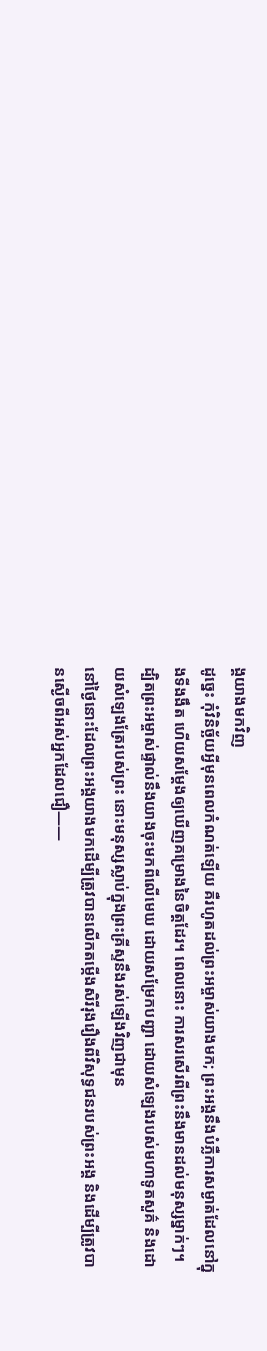ង្គយាងមកវិញ
ដូច្នេះ កុំវិនិច្ឆ័យអ្វីមុនពេលកំណត់ឡើយ គឺរហូតដល់ព្រះអម្ចាស់យាងមក; ព្រះអង្គនឹងបំភ្លឺការសម្ងាត់ដែលនៅក្នុងទីងងឹត ហើយសម្ដែងឲ្យឃើញគម្រោងនៃចិត្តដែរ។ ពេលនោះ ការសរសើរពីព្រះនឹងមានដល់មនុស្សម្នាក់ៗ។
ដ្បិតព្រះអម្ចាស់ផ្ទាល់នឹងយាងចុះមកពីលើមេឃ ដោយសម្រែកបញ្ជា ដោយសំឡេងរបស់មហាទូតសួគ៌ និងដោយសំឡេងត្រែរបស់ព្រះ នោះមនុស្សស្លាប់ក្នុងព្រះគ្រីស្ទនឹងរស់ឡើងវិញជាមុន
នៅថ្ងៃនោះដែលព្រះអង្គយាងមកដើម្បីត្រូវបានលើកតម្កើងសិរីរុងរឿងពីវិសុទ្ធជនរបស់ព្រះអង្គ និងដើម្បីត្រូវបានស្ងើចពីអស់អ្នកដែលជឿ——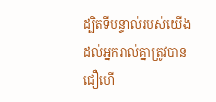ដ្បិតទីបន្ទាល់របស់យើងដល់អ្នករាល់គ្នាត្រូវបានជឿហើ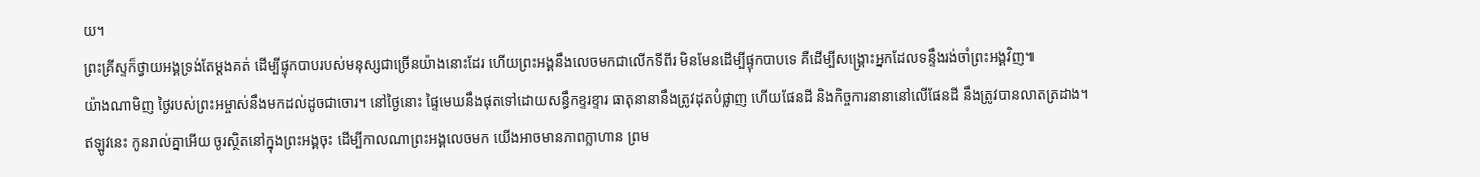យ។
ព្រះគ្រីស្ទក៏ថ្វាយអង្គទ្រង់តែម្ដងគត់ ដើម្បីផ្ទុកបាបរបស់មនុស្សជាច្រើនយ៉ាងនោះដែរ ហើយព្រះអង្គនឹងលេចមកជាលើកទីពីរ មិនមែនដើម្បីផ្ទុកបាបទេ គឺដើម្បីសង្គ្រោះអ្នកដែលទន្ទឹងរង់ចាំព្រះអង្គវិញ៕
យ៉ាងណាមិញ ថ្ងៃរបស់ព្រះអម្ចាស់នឹងមកដល់ដូចជាចោរ។ នៅថ្ងៃនោះ ផ្ទៃមេឃនឹងផុតទៅដោយសន្ធឹកខ្ទរខ្ទារ ធាតុនានានឹងត្រូវដុតបំផ្លាញ ហើយផែនដី និងកិច្ចការនានានៅលើផែនដី នឹងត្រូវបានលាតត្រដាង។
ឥឡូវនេះ កូនរាល់គ្នាអើយ ចូរស្ថិតនៅក្នុងព្រះអង្គចុះ ដើម្បីកាលណាព្រះអង្គលេចមក យើងអាចមានភាពក្លាហាន ព្រម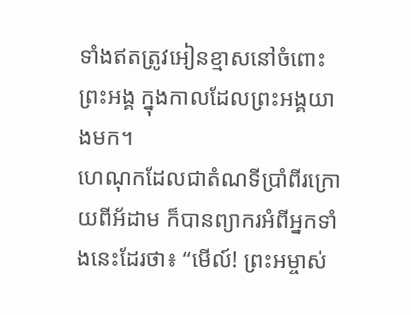ទាំងឥតត្រូវអៀនខ្មាសនៅចំពោះព្រះអង្គ ក្នុងកាលដែលព្រះអង្គយាងមក។
ហេណុកដែលជាតំណទីប្រាំពីរក្រោយពីអ័ដាម ក៏បានព្យាករអំពីអ្នកទាំងនេះដែរថា៖ “មើល៍! ព្រះអម្ចាស់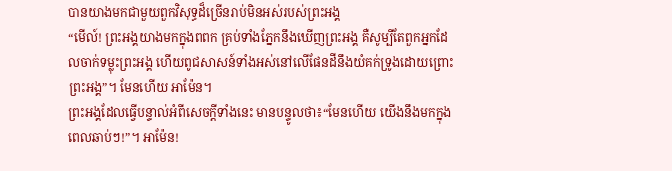បានយាងមកជាមួយពួកវិសុទ្ធដ៏ច្រើនរាប់មិនអស់របស់ព្រះអង្គ
“មើល៍! ព្រះអង្គយាងមកក្នុងពពក គ្រប់ទាំងភ្នែកនឹងឃើញព្រះអង្គ គឺសូម្បីតែពួកអ្នកដែលចាក់ទម្លុះព្រះអង្គ ហើយពូជសាសន៍ទាំងអស់នៅលើផែនដីនឹងយំគក់ទ្រូងដោយព្រោះព្រះអង្គ”។ មែនហើយ អាម៉ែន។
ព្រះអង្គដែលធ្វើបន្ទាល់អំពីសេចក្ដីទាំងនេះ មានបន្ទូលថា៖“មែនហើយ យើងនឹងមកក្នុងពេលឆាប់ៗ!”។ អាម៉ែន!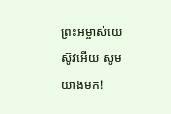ព្រះអម្ចាស់យេស៊ូវអើយ សូមយាងមក!